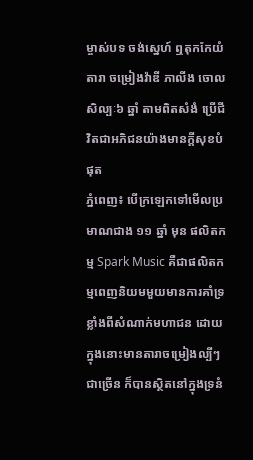ម្ចាស់បទ ចង់ស្នេហ៍ ឮតុកកែយំ តារា ចម្រៀងវ៉ាឌី ភាលីង ចោលសិល្បៈ៦ ឆ្នាំ តាមពិតសំងំ ប្រើជីវិតជាអភិជនយ៉ាងមានក្តីសុខបំផុត
ភ្នំពេញ៖ បើក្រឡេកទៅមើលប្រមាណជាង ១១ ឆ្នាំ មុន ផលិតកម្ម Spark Music គឺជាផលិតកម្មពេញនិយមមួយមានការគាំទ្រខ្លាំងពីសំណាក់មហាជន ដោយក្នុងនោះមានតារាចម្រៀងល្បីៗជាច្រើន ក៏បានស្ថិតនៅក្នុងទ្រនំ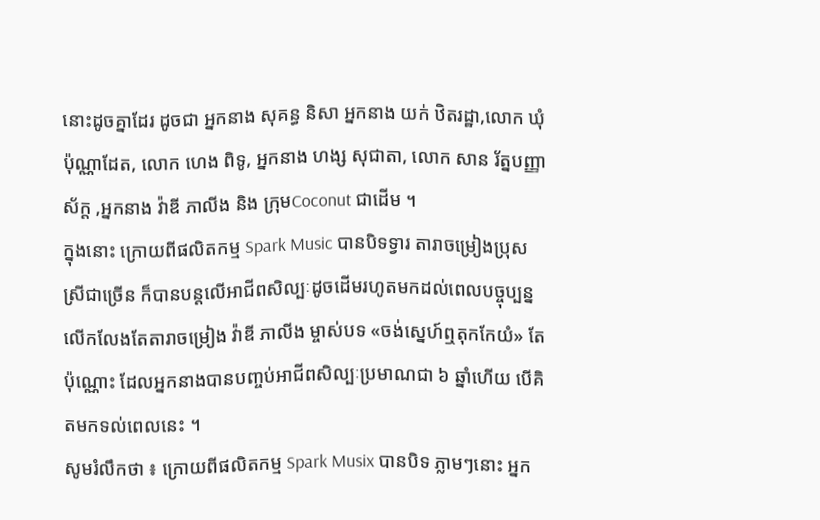នោះដូចគ្នាដែរ ដូចជា អ្នកនាង សុគន្ធ និសា អ្នកនាង យក់ ឋិតរដ្ឋា,លោក ឃុំ ប៉ុណ្ណាដែត, លោក ហេង ពិទូ, អ្នកនាង ហង្ស សុជាតា, លោក សាន រ័ត្នបញ្ញាស័ក្ត ,អ្នកនាង វ៉ាឌី ភាលីង និង ក្រុមCoconut ជាដើម ។
ក្នុងនោះ ក្រោយពីផលិតកម្ម Spark Music បានបិទទ្វារ តារាចម្រៀងប្រុសស្រីជាច្រើន ក៏បានបន្តលើអាជីពសិល្បៈដូចដើមរហូតមកដល់ពេលបច្ចុប្បន្ន លើកលែងតែតារាចម្រៀង វ៉ាឌី ភាលីង ម្ចាស់បទ «ចង់ស្នេហ៍ឮតុកកែយំ» តែប៉ុណ្ណោះ ដែលអ្នកនាងបានបញ្ចប់អាជីពសិល្បៈប្រមាណជា ៦ ឆ្នាំហើយ បើគិតមកទល់ពេលនេះ ។
សូមរំលឹកថា ៖ ក្រោយពីផលិតកម្ម Spark Musix បានបិទ ភ្លាមៗនោះ អ្នក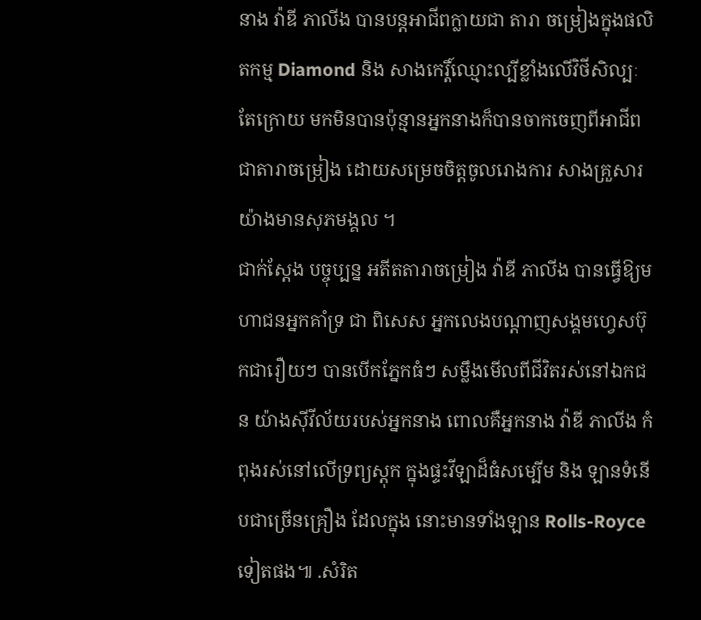នាង វ៉ាឌី ភាលីង បានបន្តអាជីពក្លាយជា តារា ចម្រៀងក្នុងផលិតកម្ម Diamond និង សាងកេរ្តិ៍ឈ្មោះល្បីខ្លាំងលើវិថីសិល្បៈ តែក្រោយ មកមិនបានប៉ុន្មានអ្នកនាងក៏បានចាកចេញពីអាជីពជាតារាចម្រៀង ដោយសម្រេចចិត្តចូលរោងការ សាងគ្រួសារយ៉ាងមានសុភមង្គល ។
ជាក់ស្តែង បច្ចុប្បន្ន អតីតតារាចម្រៀង វ៉ាឌី ភាលីង បានធ្វើឱ្យមហាជនអ្នកគាំទ្រ ជា ពិសេស អ្នកលេងបណ្តាញសង្គមហ្វេសប៊ុកជារឿយៗ បានបើកភ្នែកធំៗ សម្លឹងមើលពីជីវិតរស់នៅឯកជន យ៉ាងស៊ីវីល័យរបស់អ្នកនាង ពោលគឺអ្នកនាង វ៉ាឌី ភាលីង កំពុងរស់នៅលើទ្រព្យស្តុក ក្នុងផ្ទះវីឡាដ៏ធំសម្បើម និង ឡានទំនើបជាច្រើនគ្រឿង ដែលក្នុង នោះមានទាំងឡាន Rolls-Royce ទៀតផង៕ .សំរិត